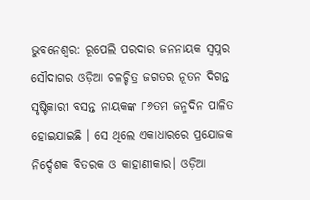ଭୁବନେଶ୍ବର: ରୂପେଲି ପରଦାର ଜନନାୟକ ସ୍ୱପ୍ନର ସୌଦାଗର ଓଡ଼ିଆ ଚଳଚ୍ଚିତ୍ର ଜଗତର ନୂତନ ଦିଗନ୍ତ ସୃଷ୍ଟିକାରୀ ବସନ୍ତ ନାୟକଙ୍କ ୮୬ତମ ଜନ୍ମଦିନ ପାଳିତ ହୋଇଯାଇଛି । ସେ ଥିଲେ ଏକାଧାରରେ ପ୍ରଯୋଜକ ନିର୍ଦ୍ଦେଶକ ବିତରକ ଓ କାହାଣୀକାର। ଓଡ଼ିଆ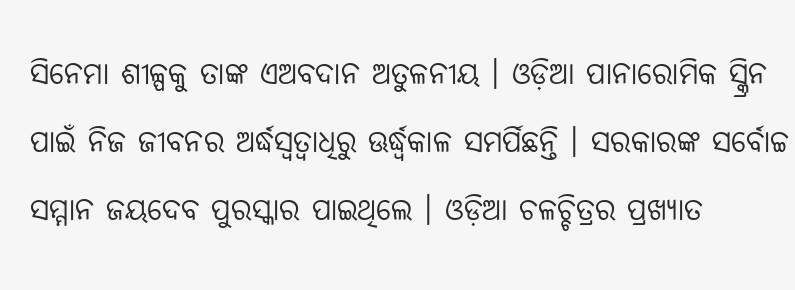ସିନେମା ଶୀଳ୍ପକୁ ତାଙ୍କ ଏଅବଦାନ ଅତୁଳନୀୟ । ଓଡ଼ିଆ ପାନାରୋମିକ ସ୍କ୍ରିନ ପାଇଁ ନିଜ ଜୀବନର ଅର୍ଦ୍ଧସ୍ୱତ୍ୱାଧିରୁ ଊର୍ଦ୍ଧ୍ବକାଳ ସମର୍ପିଛନ୍ତି । ସରକାରଙ୍କ ସର୍ବୋଚ୍ଚ ସମ୍ମାନ ଜୟଦେବ ପୁରସ୍କାର ପାଇଥିଲେ । ଓଡ଼ିଆ ଚଳଚ୍ଚିତ୍ରର ପ୍ରଖ୍ୟାତ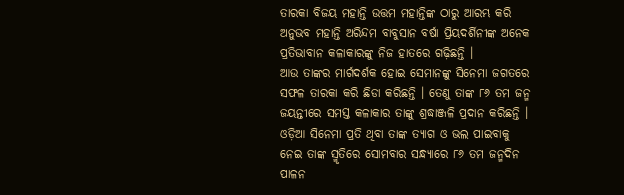ତାରକା ବିଜୟ ମହାନ୍ତି ଉତ୍ତମ ମହାନ୍ତିଙ୍କ ଠାରୁ ଆରମ୍ଭ କରି ଅନୁଭବ ମହାନ୍ତି ଅରିନ୍ଦମ ବାବୁସାନ ବର୍ଷା ପ୍ରିୟଦର୍ଶିନୀଙ୍କ ଅନେକ ପ୍ରତିଭାବାନ କଳାକାରଙ୍କୁ ନିଜ ହାତରେ ଗଢ଼ିଛନ୍ତି ।
ଆଉ ତାଙ୍କର ମାର୍ଗଦର୍ଶକ ହୋଇ ସେମାନଙ୍କୁ ସିନେମା ଜଗତରେ ସଫଳ ତାରକା କରି ଛିଡା କରିଛନ୍ତି । ତେଣୁ ତାଙ୍କ ୮୬ ତମ ଜନ୍ମ ଜୟନ୍ତୀରେ ସମସ୍ତ କଳାକାର ତାଙ୍କୁ ଶ୍ରଦ୍ଧାଞ୍ଜଳି ପ୍ରଦାନ କରିଛନ୍ତି । ଓଡ଼ିଆ ସିନେମା ପ୍ରତି ଥିବା ତାଙ୍କ ତ୍ୟାଗ ଓ ଭଲ ପାଇବାକୁ ନେଇ ତାଙ୍କ ସ୍ମୃତିରେ ସୋମବାର ସନ୍ଧ୍ୟାରେ ୮୬ ତମ ଜନ୍ମଦିନ ପାଳନ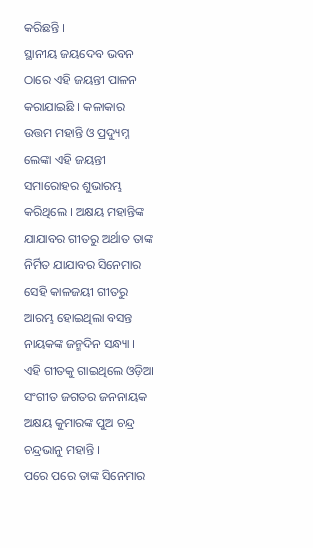କରିଛନ୍ତି ।
ସ୍ଥାନୀୟ ଜୟଦେବ ଭବନ ଠାରେ ଏହି ଜୟନ୍ତୀ ପାଳନ କରାଯାଇଛି । କଳାକାର ଉତ୍ତମ ମହାନ୍ତି ଓ ପ୍ରଦ୍ୟୁମ୍ନ ଲେଙ୍କା ଏହି ଜୟନ୍ତୀ ସମାରୋହର ଶୁଭାରମ୍ଭ କରିଥିଲେ । ଅକ୍ଷୟ ମହାନ୍ତିଙ୍କ ଯାଯାବର ଗୀତରୁ ଅର୍ଥାତ ତାଙ୍କ ନିର୍ମିତ ଯାଯାବର ସିନେମାର ସେହି କାଳଜୟୀ ଗୀତରୁ ଆରମ୍ଭ ହୋଇଥିଲା ବସନ୍ତ ନାୟକଙ୍କ ଜନ୍ମଦିନ ସନ୍ଧ୍ୟା । ଏହି ଗୀତକୁ ଗାଇଥିଲେ ଓଡ଼ିଆ ସଂଗୀତ ଜଗତର ଜନନାୟକ ଅକ୍ଷୟ କୁମାରଙ୍କ ପୁଅ ଚନ୍ଦ୍ର ଚନ୍ଦ୍ରଭାନୁ ମହାନ୍ତି ।
ପରେ ପରେ ତାଙ୍କ ସିନେମାର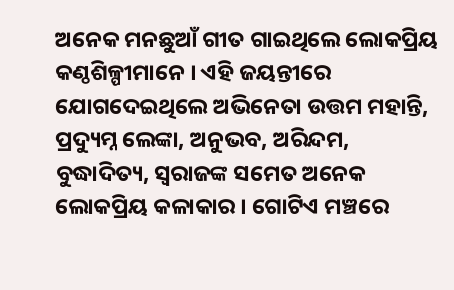ଅନେକ ମନଛୁଆଁ ଗୀତ ଗାଇଥିଲେ ଲୋକପ୍ରିୟ କଣ୍ଠଶିଳ୍ପୀମାନେ । ଏହି ଜୟନ୍ତୀରେ ଯୋଗଦେଇଥିଲେ ଅଭିନେତା ଉତ୍ତମ ମହାନ୍ତି, ପ୍ରଦ୍ୟୁମ୍ନ ଲେଙ୍କା, ଅନୁଭବ, ଅରିନ୍ଦମ, ବୁଦ୍ଧାଦିତ୍ୟ, ସ୍ୱରାଜଙ୍କ ସମେତ ଅନେକ ଲୋକପ୍ରିୟ କଳାକାର । ଗୋଟିଏ ମଞ୍ଚରେ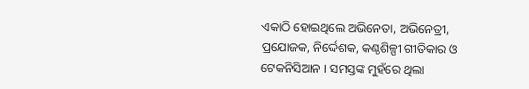ଏକାଠି ହୋଇଥିଲେ ଅଭିନେତା, ଅଭିନେତ୍ରୀ, ପ୍ରଯୋଜକ, ନିର୍ଦ୍ଦେଶକ, କଣ୍ଠଶିଳ୍ପୀ ଗୀତିକାର ଓ ଟେକନିସିଆନ । ସମସ୍ତଙ୍କ ମୁହଁରେ ଥିଲା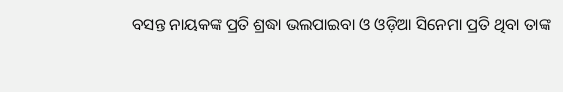ବସନ୍ତ ନାୟକଙ୍କ ପ୍ରତି ଶ୍ରଦ୍ଧା ଭଲପାଇବା ଓ ଓଡ଼ିଆ ସିନେମା ପ୍ରତି ଥିବା ତାଙ୍କ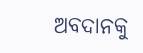ଅବଦାନକୁ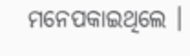ମନେପକାଇଥିଲେ ।